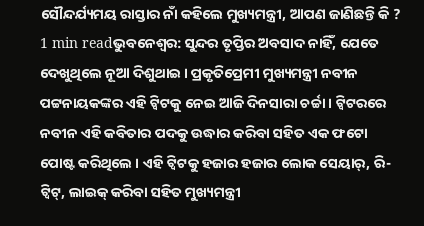ସୌନ୍ଦର୍ଯ୍ୟମୟ ରାସ୍ତାର ନାଁ କହିଲେ ମୁଖ୍ୟମନ୍ତ୍ରୀ, ଆପଣ ଜାଣିଛନ୍ତି କି ?
1 min readଭୁବନେଶ୍ୱର: ସୁନ୍ଦର ତୃପ୍ତିର ଅବସାଦ ନାହିଁ, ଯେତେ ଦେଖୁଥିଲେ ନୂଆ ଦିଶୁଥାଇ । ପ୍ରକୃତିପ୍ରେମୀ ମୁଖ୍ୟମନ୍ତ୍ରୀ ନବୀନ ପଟ୍ଟନାୟକଙ୍କର ଏହି ଟ୍ୱିଟକୁ ନେଇ ଆଜି ଦିନସାରା ଚର୍ଚ୍ଚା । ଟ୍ୱିଟରରେ ନବୀନ ଏହି କବିତାର ପଦକୁ ଉଦ୍ଧାର କରିବା ସହିତ ଏକ ଫଟୋ ପୋଷ୍ଟ କରିଥିଲେ । ଏହି ଟ୍ୱିଟକୁ ହଜାର ହଜାର ଲୋକ ସେୟାର୍, ରି-ଟ୍ୱିଟ୍, ଲାଇକ୍ କରିବା ସହିତ ମୁଖ୍ୟମନ୍ତ୍ରୀ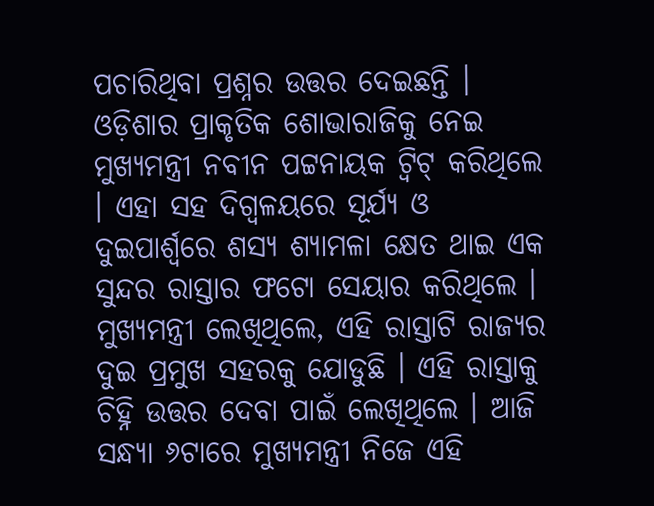ପଚାରିଥିବା ପ୍ରଶ୍ନର ଉତ୍ତର ଦେଇଛନ୍ତି ।
ଓଡ଼ିଶାର ପ୍ରାକୃତିକ ଶୋଭାରାଜିକୁ ନେଇ ମୁଖ୍ୟମନ୍ତ୍ରୀ ନବୀନ ପଟ୍ଟନାୟକ ଟ୍ୱିଟ୍ କରିଥିଲେ । ଏହା ସହ ଦିଗ୍ବଳୟରେ ସୂର୍ଯ୍ୟ ଓ ଦୁଇପାର୍ଶ୍ୱରେ ଶସ୍ୟ ଶ୍ୟାମଳା କ୍ଷେତ ଥାଇ ଏକ ସୁନ୍ଦର ରାସ୍ତାର ଫଟୋ ସେୟାର କରିଥିଲେ । ମୁଖ୍ୟମନ୍ତ୍ରୀ ଲେଖିଥିଲେ, ଏହି ରାସ୍ତାଟି ରାଜ୍ୟର ଦୁଇ ପ୍ରମୁଖ ସହରକୁ ଯୋଡୁଛି । ଏହି ରାସ୍ତାକୁ ଚିହ୍ନି ଉତ୍ତର ଦେବା ପାଇଁ ଲେଖିଥିଲେ । ଆଜି ସନ୍ଧ୍ୟା ୬ଟାରେ ମୁଖ୍ୟମନ୍ତ୍ରୀ ନିଜେ ଏହି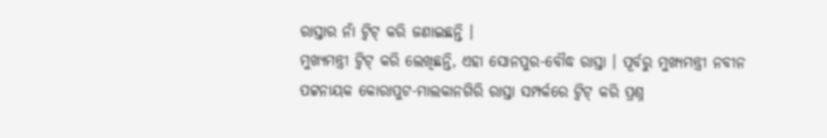ରାସ୍ତାର ନାଁ ଟ୍ୱିଟ୍ କରି ଜଣାଇଛନ୍ତି ।
ମୁଖ୍ୟମନ୍ତ୍ରୀ ଟ୍ୱିଟ୍ କରି ଲେଖିଛନ୍ତି, ଏହା ସୋନପୁର-ବୌଦ୍ଧ ରାସ୍ତା । ପୂର୍ବରୁ ମୁଖ୍ୟମନ୍ତ୍ରୀ ନବୀନ ପଟ୍ଟନାୟକ କୋରାପୁଟ-ମାଲକାନଗିରି ରାସ୍ତା ସମ୍ପର୍କରେ ଟ୍ୱିଟ୍ କରି ପ୍ରଶ୍ନ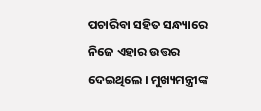ପଚାରିବା ସହିତ ସନ୍ଧ୍ୟାରେ ନିଜେ ଏହାର ଉତ୍ତର ଦେଇଥିଲେ । ମୁଖ୍ୟମନ୍ତ୍ରୀଙ୍କ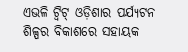ଏଭଳି ଟ୍ୱିଟ୍ ଓଡ଼ିଶାର ପର୍ଯ୍ୟଟନ ଶିଳ୍ପର ବିକାଶରେ ସହାୟକ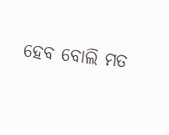ହେବ ବୋଲି ମତ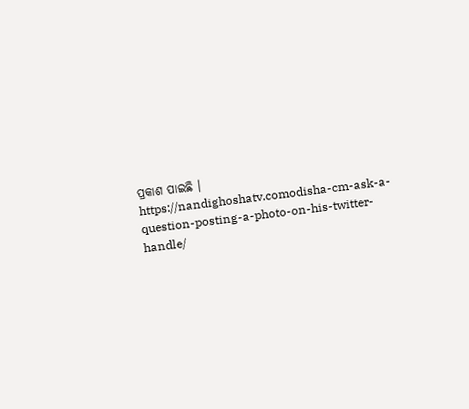ପ୍ରକାଶ ପାଇଛି ।
https://nandighoshatv.comodisha-cm-ask-a-question-posting-a-photo-on-his-twitter-handle/